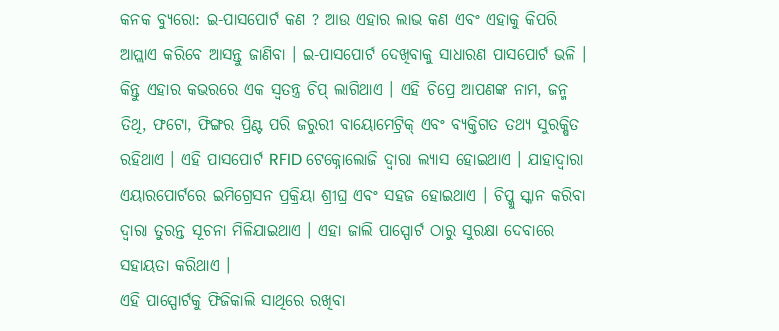କନକ ବ୍ୟୁରୋ: ଇ-ପାସପୋର୍ଟ କଣ ? ଆଉ ଏହାର ଲାଭ କଣ ଏବଂ ଏହାକୁ କିପରି ଆପ୍ଲାଏ କରିବେ ଆସନ୍ତୁ ଜାଣିବା । ଇ-ପାସପୋର୍ଟ ଦେଖିବାକୁ ସାଧାରଣ ପାସପୋର୍ଟ ଭଳି । କିନ୍ତୁ ଏହାର କଭରରେ ଏକ ସ୍ବତନ୍ତ୍ର ଚିପ୍ ଲାଗିଥାଏ । ଏହି ଚିପ୍ରେ ଆପଣଙ୍କ ନାମ, ଜନ୍ମ ତିଥି, ଫଟୋ, ଫିଙ୍ଗର ପ୍ରିଣ୍ଟ ପରି ଜରୁରୀ ବାୟୋମେଟ୍ରିକ୍ ଏବଂ ବ୍ୟକ୍ତିଗତ ତଥ୍ୟ ସୁରକ୍ଷିତ ରହିଥାଏ । ଏହି ପାସପୋର୍ଟ RFID ଟେକ୍ନୋଲୋଜି ଦ୍ବାରା ଲ୍ୟାସ ହୋଇଥାଏ । ଯାହାଦ୍ବାରା ଏୟାରପୋର୍ଟରେ ଇମିଗ୍ରେସନ ପ୍ରକ୍ରିୟା ଶ୍ରୀଘ୍ର ଏବଂ ସହଜ ହୋଇଥାଏ । ଚିପ୍କୁ ସ୍କାନ କରିବା ଦ୍ବାରା ତୁରନ୍ତ ସୂଚନା ମିଳିଯାଇଥାଏ । ଏହା ଜାଲି ପାସ୍ପୋର୍ଟ ଠାରୁ ସୁରକ୍ଷା ଦେବାରେ ସହାୟତା କରିଥାଏ ।
ଏହି ପାସ୍ପୋର୍ଟକୁ ଫିଜିକାଲି ସାଥିରେ ରଖିବା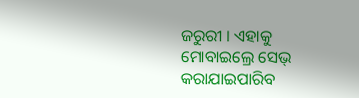ଜରୁରୀ । ଏହାକୁ ମୋବାଇଲ୍ରେ ସେଭ୍ କରାଯାଇପାରିବ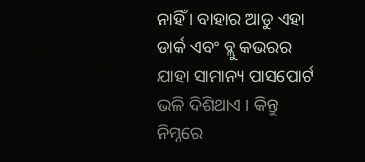ନାହିଁ । ବାହାର ଆଡୁ ଏହା ଡାର୍କ ଏବଂ ବ୍ଲୁ କଭରର ଯାହା ସାମାନ୍ୟ ପାସପୋର୍ଟ ଭଳି ଦିଶିଥାଏ । କିନ୍ତୁ ନିମ୍ନରେ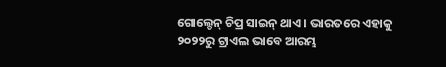ଗୋଲ୍ଡେନ୍ ଚିପ୍ର ସାଇନ୍ ଥାଏ । ଭାରତରେ ଏହାକୁ ୨୦୨୨ରୁ ଟ୍ରାଏଲ ଭାବେ ଆରମ୍ଭ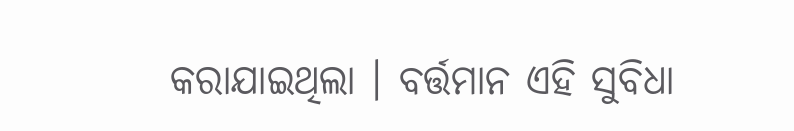କରାଯାଇଥିଲା । ବର୍ତ୍ତମାନ ଏହି ସୁବିଧା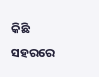କିଛି ସହରରେ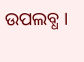ଉପଲବ୍ଧ ।